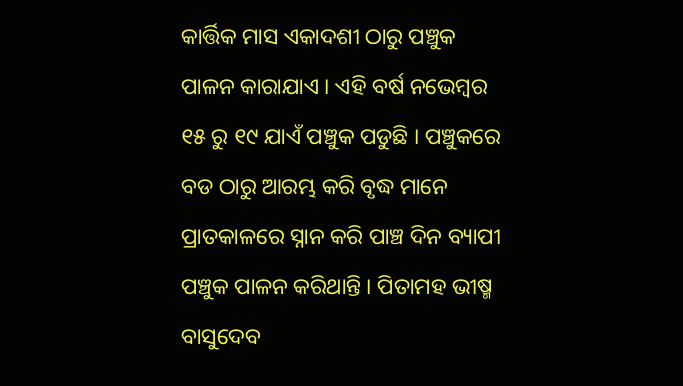କାର୍ତ୍ତିକ ମାସ ଏକାଦଶୀ ଠାରୁ ପଞ୍ଚୁକ ପାଳନ କାରାଯାଏ । ଏହି ବର୍ଷ ନଭେମ୍ବର ୧୫ ରୁ ୧୯ ଯାଏଁ ପଞ୍ଚୁକ ପଡୁଛି । ପଞ୍ଚୁକରେ ବଡ ଠାରୁ ଆରମ୍ଭ କରି ବୃଦ୍ଧ ମାନେ ପ୍ରାତକାଳରେ ସ୍ନାନ କରି ପାଞ୍ଚ ଦିନ ବ୍ୟାପୀ ପଞ୍ଚୁକ ପାଳନ କରିଥାନ୍ତି । ପିତାମହ ଭୀଷ୍ମ ବାସୁଦେବ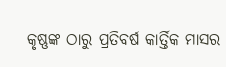କୃଷ୍ଣଙ୍କ ଠାରୁ ପ୍ରତିବର୍ଷ କାର୍ତ୍ତିକ ମାସର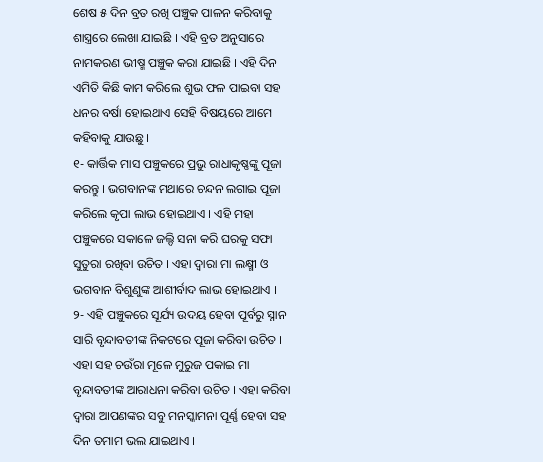ଶେଷ ୫ ଦିନ ବ୍ରତ ରଖି ପଞ୍ଚୁକ ପାଳନ କରିବାକୁ ଶାସ୍ତ୍ରରେ ଲେଖା ଯାଇଛି । ଏହି ବ୍ରତ ଅନୁସାରେ ନାମକରଣ ଭୀଷ୍ମ ପଞ୍ଚୁକ କରା ଯାଇଛି । ଏହି ଦିନ ଏମିତି କିଛି କାମ କରିଲେ ଶୁଭ ଫଳ ପାଇବା ସହ ଧନର ବର୍ଷା ହୋଇଥାଏ ସେହି ବିଷୟରେ ଆମେ କହିବାକୁ ଯାଉଛୁ ।
୧- କାର୍ତ୍ତିକ ମାସ ପଞ୍ଚୁକରେ ପ୍ରଭୁ ରାଧାକୃଷ୍ଣଙ୍କୁ ପୂଜା କରନ୍ତୁ । ଭଗବାନଙ୍କ ମଥାରେ ଚନ୍ଦନ ଲଗାଇ ପୂଜା କରିଲେ କୃପା ଲାଭ ହୋଇଥାଏ । ଏହି ମହା ପଞ୍ଚୁକରେ ସକାଳେ ଜଲ୍ଦି ସନା କରି ଘରକୁ ସଫା ସୁତୁରା ରଖିବା ଉଚିତ । ଏହା ଦ୍ଵାରା ମା ଲକ୍ଷ୍ମୀ ଓ ଭଗବାନ ବିଶୁଣୁଙ୍କ ଆଶୀର୍ବାଦ ଲାଭ ହୋଇଥାଏ ।
୨- ଏହି ପଞ୍ଚୁକରେ ସୂର୍ଯ୍ୟ ଉଦୟ ହେବା ପୂର୍ବରୁ ସ୍ନାନ ସାରି ବୃନ୍ଦାବତୀଙ୍କ ନିକଟରେ ପୂଜା କରିବା ଉଚିତ । ଏହା ସହ ଚଉଁରା ମୂଳେ ମୁରୁଜ ପକାଇ ମା ବୃନ୍ଦାବତୀଙ୍କ ଆରାଧନା କରିବା ଉଚିତ । ଏହା କରିବା ଦ୍ଵାରା ଆପଣଙ୍କର ସବୁ ମନସ୍କାମନା ପୂର୍ଣ୍ଣ ହେବା ସହ ଦିନ ତମାମ ଭଲ ଯାଇଥାଏ ।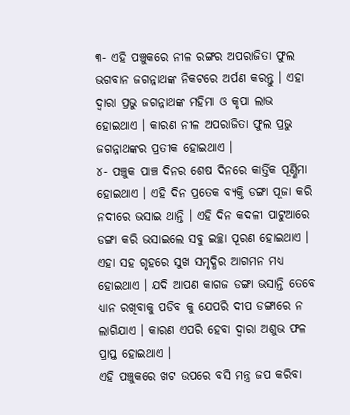୩- ଏହି ପଞ୍ଚୁକରେ ନୀଳ ରଙ୍ଗର ଅପରାଜିତା ଫୁଲ ଭଗବାନ ଜଗନ୍ନାଥଙ୍କ ନିକଟରେ ଅର୍ପଣ କରନ୍ତୁ । ଏହା ଦ୍ଵାରା ପ୍ରଭୁ ଜଗନ୍ନାଥଙ୍କ ମହିମା ଓ କୃପା ଲାଭ ହୋଇଥାଏ । କାରଣ ନୀଳ ଅପରାଜିତା ଫୁଲ ପ୍ରଭୁ ଜଗନ୍ନାଥଙ୍କର ପ୍ରତୀକ ହୋଇଥାଏ ।
୪- ପଞ୍ଚୁକ ପାଞ୍ଚ ଦିନର ଶେଷ ଦିନରେ କାର୍ତ୍ତିକ ପୂର୍ଣ୍ଣିମା ହୋଇଥାଏ । ଏହି ଦିନ ପ୍ରତେକ ବ୍ୟକ୍ତି ଡଙ୍ଗା ପୂଜା କରି ନଦୀରେ ଭସାଇ ଥାନ୍ତି । ଏହି ଦିନ କଦଳୀ ପାଟୁଆରେ ଡଙ୍ଗା କରି ଭସାଇଲେ ସବୁ ଇଚ୍ଛା ପୂରଣ ହୋଇଥାଏ । ଏହା ସହ ଗୃହରେ ସୁଖ ସମୃଦ୍ଧିର ଆଗମନ ମଧ୍ୟ ହୋଇଥାଏ । ଯଦି ଆପଣ କାଗଜ ଡଙ୍ଗା ଭସାନ୍ତି ତେବେ ଧ୍ୟାନ ରଖିବାକୁ ପଡିବ କୁ ଯେପରି ଦୀପ ଡଙ୍ଗାରେ ନ ଲାଗିଯାଏ । କାରଣ ଏପରି ହେବା ଦ୍ଵାରା ଅଶୁଭ ଫଳ ପ୍ରାପ୍ତ ହୋଇଥାଏ ।
ଏହି ପଞ୍ଚୁକରେ ଖଟ ଉପରେ ବସି ମନ୍ତ୍ର ଜପ କରିବା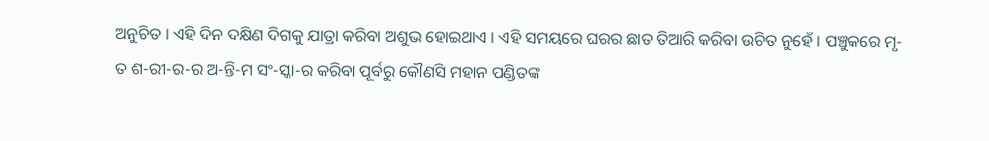ଅନୁଚିତ । ଏହି ଦିନ ଦକ୍ଷିଣ ଦିଗକୁ ଯାତ୍ରା କରିବା ଅଶୁଭ ହୋଇଥାଏ । ଏହି ସମୟରେ ଘରର ଛାତ ତିଆରି କରିବା ଉଚିତ ନୁହେଁ । ପଞ୍ଚୁକରେ ମୃ-ତ ଶ-ରୀ-ର-ର ଅ-ନ୍ତି-ମ ସଂ-ସ୍କା-ର କରିବା ପୂର୍ବରୁ କୌଣସି ମହାନ ପଣ୍ଡିତଙ୍କ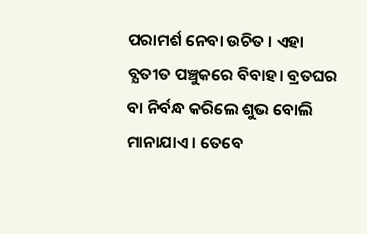ପରାମର୍ଶ ନେବା ଉଚିତ । ଏହା ବ୍ଯତୀତ ପଞ୍ଚୁକରେ ବିବାହ। ବ୍ରତଘର ବା ନିର୍ବନ୍ଧ କରିଲେ ଶୁଭ ବୋଲି ମାନାଯାଏ । ତେବେ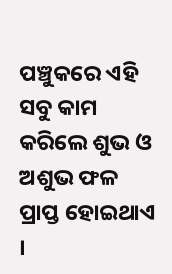ପଞ୍ଚୁକରେ ଏହି ସବୁ କାମ କରିଲେ ଶୁଭ ଓ ଅଶୁଭ ଫଳ ପ୍ରାପ୍ତ ହୋଇଥାଏ ।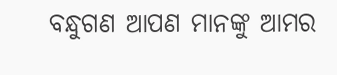ବନ୍ଧୁଗଣ ଆପଣ ମାନଙ୍କୁ ଆମର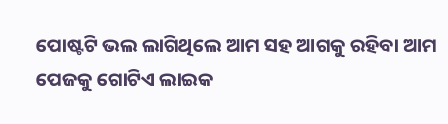ପୋଷ୍ଟଟି ଭଲ ଲାଗିଥିଲେ ଆମ ସହ ଆଗକୁ ରହିବା ଆମ ପେଜକୁ ଗୋଟିଏ ଲାଇକ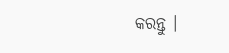କରନ୍ତୁ ।